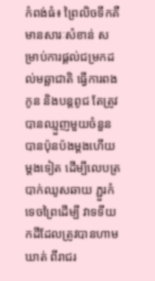កំពង់ធំ៖ ព្រៃលិចទឹកគឺមានសារៈសំខាន់ សម្រាប់ការផ្តល់ជម្រកដល់មឆ្ឆាជាតិ ធ្វើការពងកូន និងបន្តពូជ តែត្រូវបានឈ្មួញមួយចំនួន បានប៉ុនប៉ងម្តងហើយម្តងទៀត ដើម្បីលេបត្របាក់ឈូសឆាយ ភ្ជួរកំទេចព្រៃដើម្បី វាទទីយកដីដែលត្រូវបានហាមឃាត់ ពីរាជរ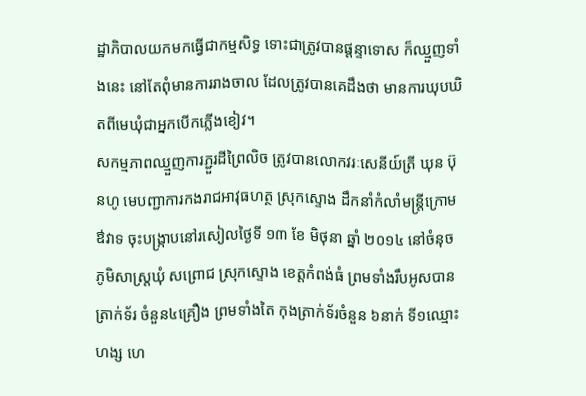ដ្ឋាភិបាលយកមកធ្វើជាកម្មសិទ្ធ ទោះជាត្រូវបានផ្តន្ទាទោស ក៏ឈ្មួញទាំងនេះ នៅតែពុំមានការរាងចាល ដែលត្រូវបានគេដឹងថា មានការឃុបឃិតពីមេឃុំជាអ្នកបើកភ្លើងខៀវ។
សកម្មភាពឈ្មួញការភ្ជួរដីព្រៃលិច ត្រូវបានលោកវរៈសេនីយ៍ត្រី ឃុន ប៊ុនហូ មេបញ្ជាការកងរាជអាវុធហត្ថ ស្រុកស្ទោង ដឹកនាំកំលាំមន្ត្រីក្រោមឳវាទ ចុះបង្ក្រាបនៅរសៀលថ្ងៃទី ១៣ ខែ មិថុនា ឆ្នាំ ២០១៤ នៅចំនុចភូមិសាស្ត្រឃុំ សព្រោជ ស្រុកស្ទោង ខេត្តកំពង់ធំ ព្រមទាំងរឹបអូសបាន ត្រាក់ទ័រ ចំនួន៤គ្រឿង ព្រមទាំងតៃ កុងត្រាក់ទ័រចំនួន ៦នាក់ ទី១ឈ្មោះ ហង្ស ហេ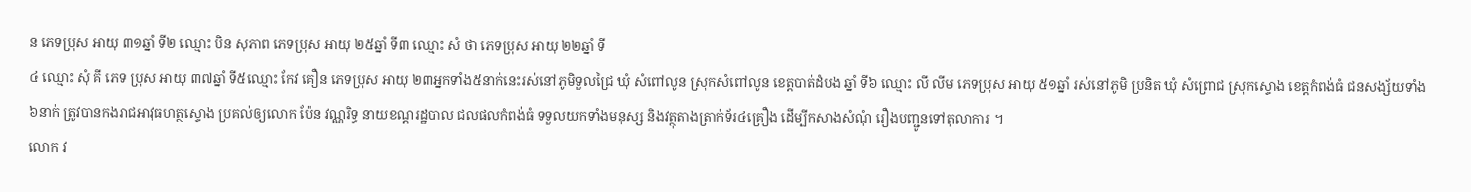ន ភេទប្រុស អាយុ ៣១ឆ្នាំ ទី២ ឈ្មោះ បិន សុភាព ភេទប្រុស អាយុ ២៥ឆ្នាំ ទី៣ ឈ្មោះ សំ ថា ភេទប្រុស អាយុ ២២ឆ្នាំ ទី
៤ ឈ្មោះ សុំ គី ភេទ ប្រុស អាយុ ៣៧ឆ្នាំ ទី៥ឈ្មោះ កែវ គឿន ភេទប្រុស អាយុ ២៣អ្នកទាំង៥នាក់នេះរស់នៅភូមិទួលជ្រៃ ឃុំ សំពៅលូន ស្រុកសំពៅលូន ខេត្តបាត់ដំបង ឆ្នាំ ទី៦ ឈ្មោះ លី លីម ភេទប្រុស អាយុ ៥១ឆ្នាំ រស់នៅភូមិ ប្រនិត ឃុំ សំព្រោជ ស្រុកស្ទោង ខេត្តកំពង់ធំ ជនសង្ស័យទាំង៦នាក់ ត្រូវបានកងរាជអាវុធហត្ថស្ទោង ប្រគល់ឲ្យលោក ប៉ែន វណ្ណរិទ្ធ នាយខណ្តរដ្ឋបាល ជលផលកំពង់ធំ ទទួលយកទាំងមនុស្ស និងវត្ថុតាងត្រាក់ទ័រ៤គ្រឿង ដើម្បីកសាងសំណុំ រឿងបញ្ជូនទៅតុលាការ ។
លោក វ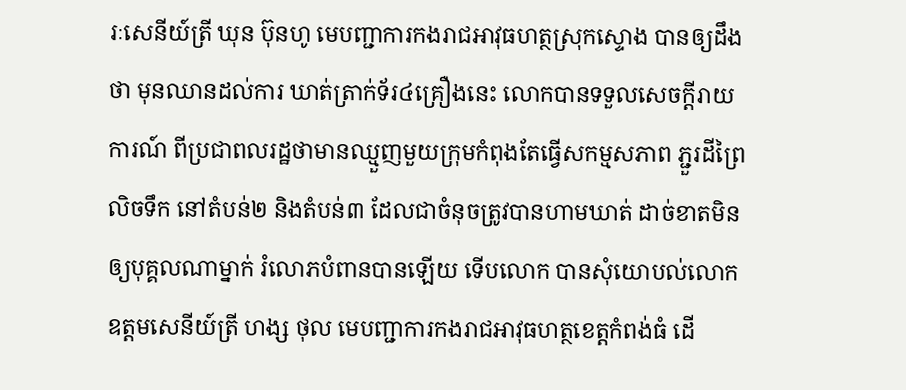រៈសេនីយ៍ត្រី ឃុន ប៊ុនហូ មេបញ្ជាការកងរាជអាវុធហត្ថស្រុកស្ទោង បានឲ្យដឹងថា មុនឈានដល់ការ ឃាត់ត្រាក់ទ័រ៤គ្រឿងនេះ លោកបានទទួលសេចក្តីរាយការណ៍ ពីប្រជាពលរដ្ឋថាមានឈ្មួញមួយក្រុមកំពុងតែធ្វើសកម្មសភាព ភ្ជួរដីព្រៃលិចទឹក នៅតំបន់២ និងតំបន់៣ ដែលជាចំនុចត្រូវបានហាមឃាត់ ដាច់ខាតមិនឲ្យបុគ្គលណាម្នាក់ រំលោភបំពានបានឡើយ ទើបលោក បានសុំយោបល់លោក ឧត្តមសេនីយ៍ត្រី ហង្ស ថុល មេបញ្ជាការកងរាជអាវុធហត្ថខេត្តកំពង់ធំ ដើ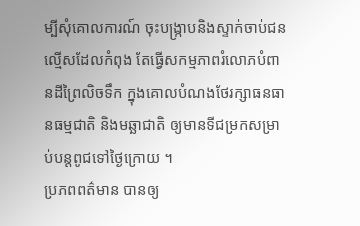ម្បីសុំគោលការណ៍ ចុះបង្ក្រាបនិងស្ទាក់ចាប់ជនល្មើសដែលកំពុង តែធ្វើសកម្មភាពរំលោភបំពានដីព្រៃលិចទឹក ក្នុងគោលបំណងថែរក្សាធនធានធម្មជាតិ និងមឆ្ឆាជាតិ ឲ្យមានទីជម្រកសម្រាប់បន្តពូជទៅថ្ងៃក្រោយ ។
ប្រភពពត៌មាន បានឲ្យ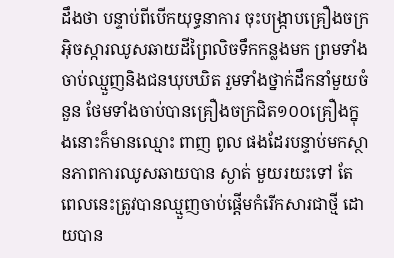ដឹងថា បន្ទាប់ពីបើកយុទ្ធនាការ ចុះបង្ក្រាបគ្រឿងចក្រអ៊ិចស្ការឈូសឆាយដីព្រៃលិចទឹកកន្លងមក ព្រមទាំងចាប់ឈ្មួញនិងជនឃុបឃិត រួមទាំងថ្នាក់ដឹកនាំមួយចំនួន ថែមទាំងចាប់បានគ្រឿងចក្រជិត១០០គ្រឿងក្នុងនោះក៏មានឈ្មោះ ពាញ ពូល ផងដែរបន្ទាប់មកស្ថានភាពការឈូសឆាយបាន ស្ងាត់ មួយរយះទៅ តែពេលនេះត្រូវបានឈ្មួញចាប់ផ្តើមកំរើកសារជាថ្មី ដោយបាន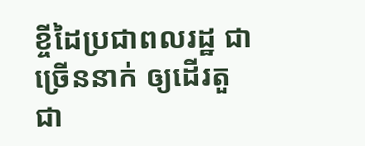ខ្ចីដៃប្រជាពលរដ្ឋ ជាច្រើននាក់ ឲ្យដើរតួជា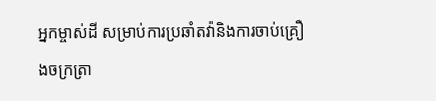អ្នកម្ចាស់ដី សម្រាប់ការប្រឆាំតវ៉ានិងការចាប់គ្រឿងចក្រត្រា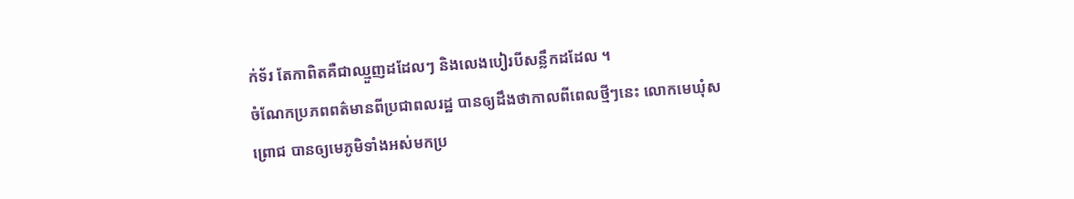ក់ទ័រ តែកាពិតគឺជាឈ្មួញដដែលៗ និងលេងបៀរបីសន្លឹកដដែល ។
ចំណែកប្រភពពត៌មានពីប្រជាពលរដ្ឋ បានឲ្យដឹងថាកាលពីពេលថ្មីៗនេះ លោកមេឃុំសព្រោជ បានឲ្យមេភូមិទាំងអស់មកប្រ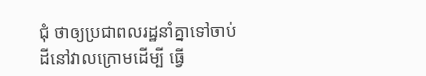ជុំ ថាឲ្យប្រជាពលរដ្ឋនាំគ្នាទៅចាប់ដីនៅវាលក្រោមដើម្បី ធ្វើ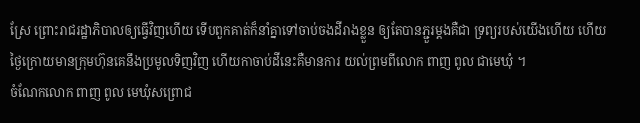ស្រែ ព្រោះរាជរដ្ឋាភិបាលឲ្យធ្វើវិញហើយ ទើបពួកគាត់ក៏នាំគ្នាទៅចាប់ចងដីរាងខ្លួន ឲ្យតែបានភ្ជួរម្តងគឺជា ទ្រព្យរបស់យើងហើយ ហើយថ្ងៃក្រោយមានក្រុមហ៊ុនគេនឹងប្រមូលទិញវិញ ហើយកាចាប់ដីនេះគឺមានការ យល់ព្រមពីលោក ពាញ ពូល ជាមេឃុំ ។
ចំណែកលោក ពាញ ពូល មេឃុំសព្រោជ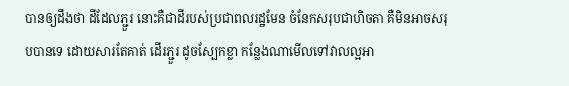បានឲ្យដឹងថា ដីដែលភ្ជួរ នោះគឺជាដីរបស់ប្រជាពលរដ្ឋមែន ចំនែកសរុបជាហិចតា គឺមិនអាចសរុបបានទេ ដោយសារតែគាត់ ដើរភ្ជួរ ដូចស្បែកខ្លា កន្លែងណាមើលទៅវាលល្អអា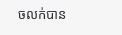ចលក់បាន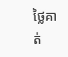ថ្លៃគាត់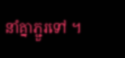នាំគ្នាភ្ជួរទៅ ។